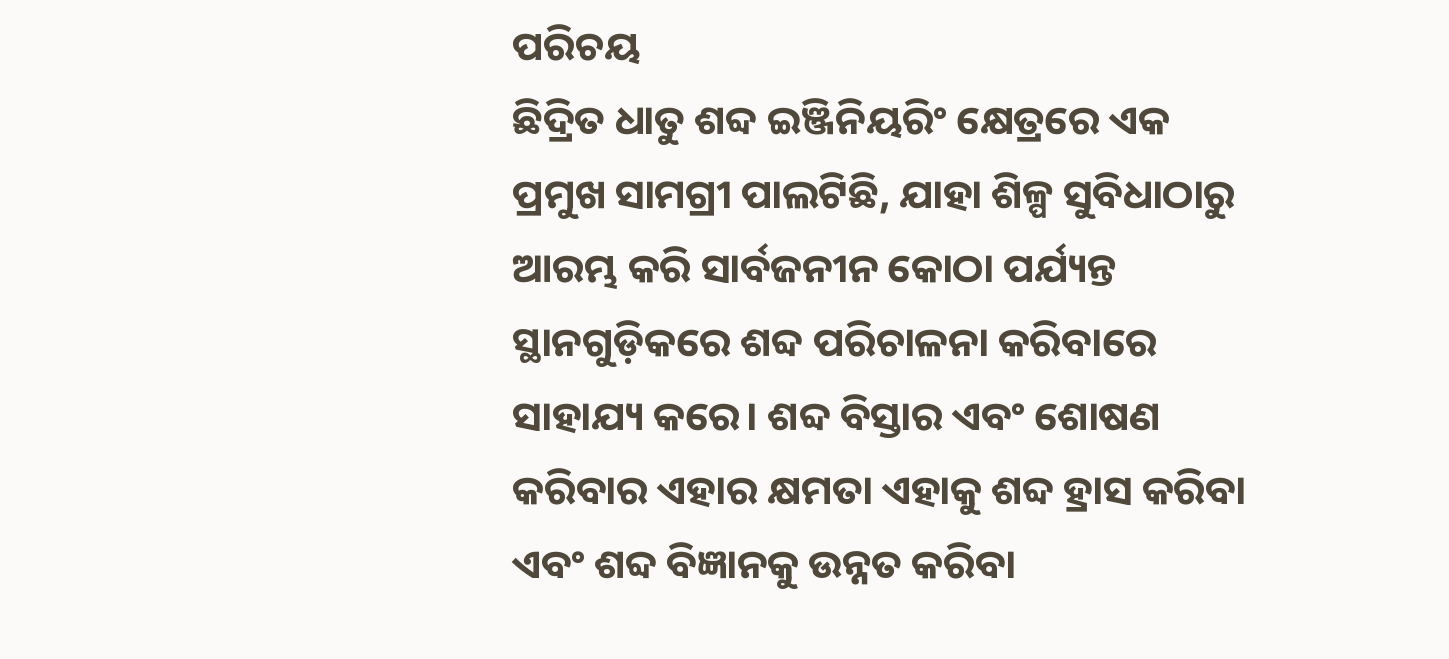ପରିଚୟ
ଛିଦ୍ରିତ ଧାତୁ ଶବ୍ଦ ଇଞ୍ଜିନିୟରିଂ କ୍ଷେତ୍ରରେ ଏକ ପ୍ରମୁଖ ସାମଗ୍ରୀ ପାଲଟିଛି, ଯାହା ଶିଳ୍ପ ସୁବିଧାଠାରୁ ଆରମ୍ଭ କରି ସାର୍ବଜନୀନ କୋଠା ପର୍ଯ୍ୟନ୍ତ ସ୍ଥାନଗୁଡ଼ିକରେ ଶବ୍ଦ ପରିଚାଳନା କରିବାରେ ସାହାଯ୍ୟ କରେ। ଶବ୍ଦ ବିସ୍ତାର ଏବଂ ଶୋଷଣ କରିବାର ଏହାର କ୍ଷମତା ଏହାକୁ ଶବ୍ଦ ହ୍ରାସ କରିବା ଏବଂ ଶବ୍ଦ ବିଜ୍ଞାନକୁ ଉନ୍ନତ କରିବା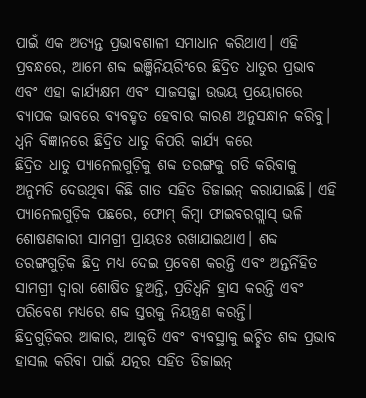ପାଇଁ ଏକ ଅତ୍ୟନ୍ତ ପ୍ରଭାବଶାଳୀ ସମାଧାନ କରିଥାଏ। ଏହି ପ୍ରବନ୍ଧରେ, ଆମେ ଶବ୍ଦ ଇଞ୍ଜିନିୟରିଂରେ ଛିଦ୍ରିତ ଧାତୁର ପ୍ରଭାବ ଏବଂ ଏହା କାର୍ଯ୍ୟକ୍ଷମ ଏବଂ ସାଜସଜ୍ଜା ଉଭୟ ପ୍ରୟୋଗରେ ବ୍ୟାପକ ଭାବରେ ବ୍ୟବହୃତ ହେବାର କାରଣ ଅନୁସନ୍ଧାନ କରିବୁ।
ଧ୍ୱନି ବିଜ୍ଞାନରେ ଛିଦ୍ରିତ ଧାତୁ କିପରି କାର୍ଯ୍ୟ କରେ
ଛିଦ୍ରିତ ଧାତୁ ପ୍ୟାନେଲଗୁଡ଼ିକୁ ଶବ୍ଦ ତରଙ୍ଗକୁ ଗତି କରିବାକୁ ଅନୁମତି ଦେଉଥିବା କିଛି ଗାତ ସହିତ ଡିଜାଇନ୍ କରାଯାଇଛି। ଏହି ପ୍ୟାନେଲଗୁଡ଼ିକ ପଛରେ, ଫୋମ୍ କିମ୍ବା ଫାଇବରଗ୍ଲାସ୍ ଭଳି ଶୋଷଣକାରୀ ସାମଗ୍ରୀ ପ୍ରାୟତଃ ରଖାଯାଇଥାଏ। ଶବ୍ଦ ତରଙ୍ଗଗୁଡ଼ିକ ଛିଦ୍ର ମଧ୍ୟ ଦେଇ ପ୍ରବେଶ କରନ୍ତି ଏବଂ ଅନ୍ତର୍ନିହିତ ସାମଗ୍ରୀ ଦ୍ୱାରା ଶୋଷିତ ହୁଅନ୍ତି, ପ୍ରତିଧ୍ୱନି ହ୍ରାସ କରନ୍ତି ଏବଂ ପରିବେଶ ମଧ୍ୟରେ ଶବ୍ଦ ସ୍ତରକୁ ନିୟନ୍ତ୍ରଣ କରନ୍ତି।
ଛିଦ୍ରଗୁଡ଼ିକର ଆକାର, ଆକୃତି ଏବଂ ବ୍ୟବସ୍ଥାକୁ ଇଚ୍ଛିତ ଶବ୍ଦ ପ୍ରଭାବ ହାସଲ କରିବା ପାଇଁ ଯତ୍ନର ସହିତ ଡିଜାଇନ୍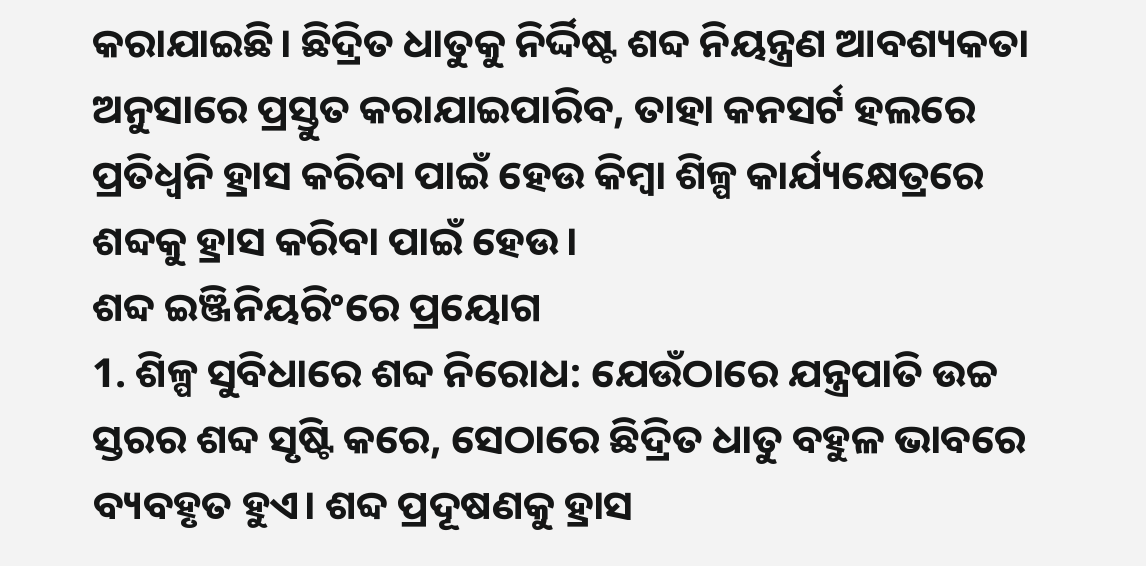କରାଯାଇଛି। ଛିଦ୍ରିତ ଧାତୁକୁ ନିର୍ଦ୍ଦିଷ୍ଟ ଶବ୍ଦ ନିୟନ୍ତ୍ରଣ ଆବଶ୍ୟକତା ଅନୁସାରେ ପ୍ରସ୍ତୁତ କରାଯାଇପାରିବ, ତାହା କନସର୍ଟ ହଲରେ ପ୍ରତିଧ୍ୱନି ହ୍ରାସ କରିବା ପାଇଁ ହେଉ କିମ୍ବା ଶିଳ୍ପ କାର୍ଯ୍ୟକ୍ଷେତ୍ରରେ ଶବ୍ଦକୁ ହ୍ରାସ କରିବା ପାଇଁ ହେଉ।
ଶବ୍ଦ ଇଞ୍ଜିନିୟରିଂରେ ପ୍ରୟୋଗ
1. ଶିଳ୍ପ ସୁବିଧାରେ ଶବ୍ଦ ନିରୋଧ: ଯେଉଁଠାରେ ଯନ୍ତ୍ରପାତି ଉଚ୍ଚ ସ୍ତରର ଶବ୍ଦ ସୃଷ୍ଟି କରେ, ସେଠାରେ ଛିଦ୍ରିତ ଧାତୁ ବହୁଳ ଭାବରେ ବ୍ୟବହୃତ ହୁଏ। ଶବ୍ଦ ପ୍ରଦୂଷଣକୁ ହ୍ରାସ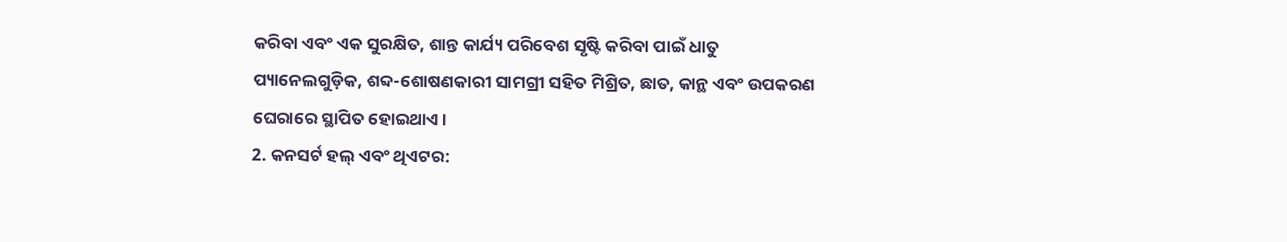କରିବା ଏବଂ ଏକ ସୁରକ୍ଷିତ, ଶାନ୍ତ କାର୍ଯ୍ୟ ପରିବେଶ ସୃଷ୍ଟି କରିବା ପାଇଁ ଧାତୁ ପ୍ୟାନେଲଗୁଡ଼ିକ, ଶବ୍ଦ-ଶୋଷଣକାରୀ ସାମଗ୍ରୀ ସହିତ ମିଶ୍ରିତ, ଛାତ, କାନ୍ଥ ଏବଂ ଉପକରଣ ଘେରାରେ ସ୍ଥାପିତ ହୋଇଥାଏ।
2. କନସର୍ଟ ହଲ୍ ଏବଂ ଥିଏଟର: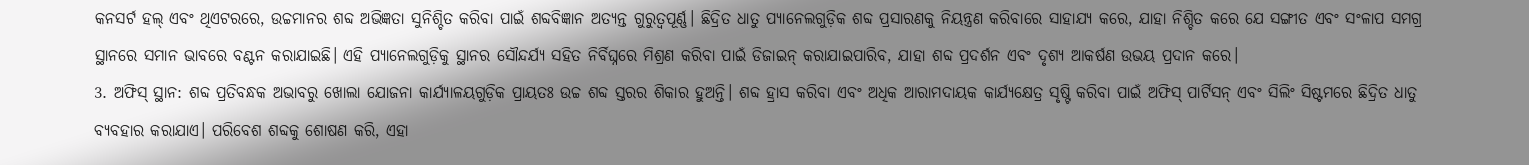କନସର୍ଟ ହଲ୍ ଏବଂ ଥିଏଟରରେ, ଉଚ୍ଚମାନର ଶବ୍ଦ ଅଭିଜ୍ଞତା ସୁନିଶ୍ଚିତ କରିବା ପାଇଁ ଶବ୍ଦବିଜ୍ଞାନ ଅତ୍ୟନ୍ତ ଗୁରୁତ୍ୱପୂର୍ଣ୍ଣ। ଛିଦ୍ରିତ ଧାତୁ ପ୍ୟାନେଲଗୁଡ଼ିକ ଶବ୍ଦ ପ୍ରସାରଣକୁ ନିୟନ୍ତ୍ରଣ କରିବାରେ ସାହାଯ୍ୟ କରେ, ଯାହା ନିଶ୍ଚିତ କରେ ଯେ ସଙ୍ଗୀତ ଏବଂ ସଂଳାପ ସମଗ୍ର ସ୍ଥାନରେ ସମାନ ଭାବରେ ବଣ୍ଟନ କରାଯାଇଛି। ଏହି ପ୍ୟାନେଲଗୁଡ଼ିକୁ ସ୍ଥାନର ସୌନ୍ଦର୍ଯ୍ୟ ସହିତ ନିର୍ବିଘ୍ନରେ ମିଶ୍ରଣ କରିବା ପାଇଁ ଡିଜାଇନ୍ କରାଯାଇପାରିବ, ଯାହା ଶବ୍ଦ ପ୍ରଦର୍ଶନ ଏବଂ ଦୃଶ୍ୟ ଆକର୍ଷଣ ଉଭୟ ପ୍ରଦାନ କରେ।
3. ଅଫିସ୍ ସ୍ଥାନ: ଶବ୍ଦ ପ୍ରତିବନ୍ଧକ ଅଭାବରୁ ଖୋଲା ଯୋଜନା କାର୍ଯ୍ୟାଳୟଗୁଡ଼ିକ ପ୍ରାୟତଃ ଉଚ୍ଚ ଶବ୍ଦ ସ୍ତରର ଶିକାର ହୁଅନ୍ତି। ଶବ୍ଦ ହ୍ରାସ କରିବା ଏବଂ ଅଧିକ ଆରାମଦାୟକ କାର୍ଯ୍ୟକ୍ଷେତ୍ର ସୃଷ୍ଟି କରିବା ପାଇଁ ଅଫିସ୍ ପାର୍ଟିସନ୍ ଏବଂ ସିଲିଂ ସିଷ୍ଟମରେ ଛିଦ୍ରିତ ଧାତୁ ବ୍ୟବହାର କରାଯାଏ। ପରିବେଶ ଶବ୍ଦକୁ ଶୋଷଣ କରି, ଏହା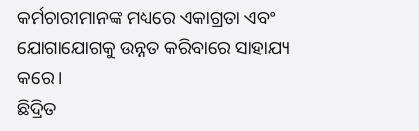କର୍ମଚାରୀମାନଙ୍କ ମଧ୍ୟରେ ଏକାଗ୍ରତା ଏବଂ ଯୋଗାଯୋଗକୁ ଉନ୍ନତ କରିବାରେ ସାହାଯ୍ୟ କରେ।
ଛିଦ୍ରିତ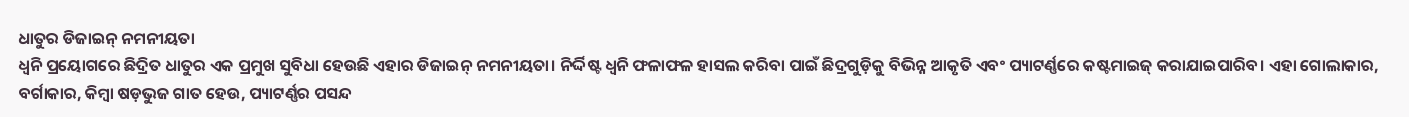ଧାତୁର ଡିଜାଇନ୍ ନମନୀୟତା
ଧ୍ୱନି ପ୍ରୟୋଗରେ ଛିଦ୍ରିତ ଧାତୁର ଏକ ପ୍ରମୁଖ ସୁବିଧା ହେଉଛି ଏହାର ଡିଜାଇନ୍ ନମନୀୟତା। ନିର୍ଦ୍ଦିଷ୍ଟ ଧ୍ୱନି ଫଳାଫଳ ହାସଲ କରିବା ପାଇଁ ଛିଦ୍ରଗୁଡ଼ିକୁ ବିଭିନ୍ନ ଆକୃତି ଏବଂ ପ୍ୟାଟର୍ଣ୍ଣରେ କଷ୍ଟମାଇଜ୍ କରାଯାଇପାରିବ। ଏହା ଗୋଲାକାର, ବର୍ଗାକାର, କିମ୍ବା ଷଡ଼ଭୁଜ ଗାତ ହେଉ, ପ୍ୟାଟର୍ଣ୍ଣର ପସନ୍ଦ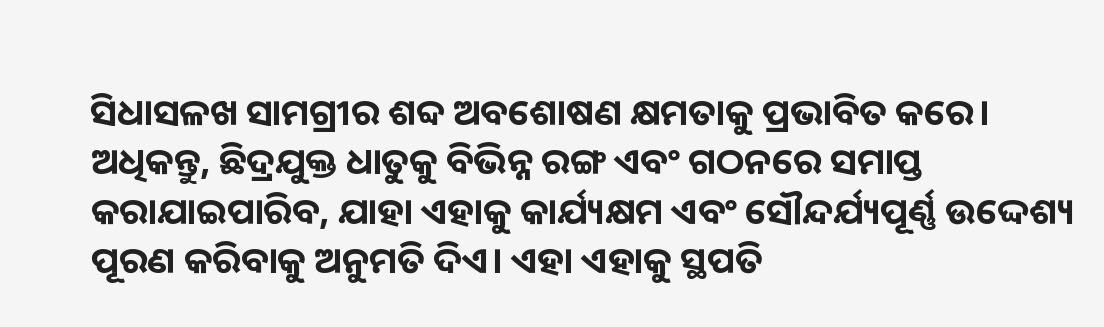ସିଧାସଳଖ ସାମଗ୍ରୀର ଶବ୍ଦ ଅବଶୋଷଣ କ୍ଷମତାକୁ ପ୍ରଭାବିତ କରେ।
ଅଧିକନ୍ତୁ, ଛିଦ୍ରଯୁକ୍ତ ଧାତୁକୁ ବିଭିନ୍ନ ରଙ୍ଗ ଏବଂ ଗଠନରେ ସମାପ୍ତ କରାଯାଇପାରିବ, ଯାହା ଏହାକୁ କାର୍ଯ୍ୟକ୍ଷମ ଏବଂ ସୌନ୍ଦର୍ଯ୍ୟପୂର୍ଣ୍ଣ ଉଦ୍ଦେଶ୍ୟ ପୂରଣ କରିବାକୁ ଅନୁମତି ଦିଏ। ଏହା ଏହାକୁ ସ୍ଥପତି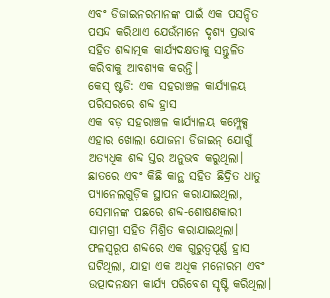ଏବଂ ଡିଜାଇନରମାନଙ୍କ ପାଇଁ ଏକ ପସନ୍ଦିତ ପସନ୍ଦ କରିଥାଏ ଯେଉଁମାନେ ଦୃଶ୍ୟ ପ୍ରଭାବ ସହିତ ଶବ୍ଦାତ୍ମକ କାର୍ଯ୍ୟଦକ୍ଷତାକୁ ସନ୍ତୁଳିତ କରିବାକୁ ଆବଶ୍ୟକ କରନ୍ତି।
କେସ୍ ଷ୍ଟଡି: ଏକ ସହରାଞ୍ଚଳ କାର୍ଯ୍ୟାଳୟ ପରିସରରେ ଶବ୍ଦ ହ୍ରାସ
ଏକ ବଡ଼ ସହରାଞ୍ଚଳ କାର୍ଯ୍ୟାଳୟ କମ୍ପ୍ଲେକ୍ସ ଏହାର ଖୋଲା ଯୋଜନା ଡିଜାଇନ୍ ଯୋଗୁଁ ଅତ୍ୟଧିକ ଶବ୍ଦ ସ୍ତର ଅନୁଭବ କରୁଥିଲା। ଛାତରେ ଏବଂ କିଛି କାନ୍ଥ ସହିତ ଛିଦ୍ରିତ ଧାତୁ ପ୍ୟାନେଲଗୁଡ଼ିକ ସ୍ଥାପନ କରାଯାଇଥିଲା, ସେମାନଙ୍କ ପଛରେ ଶବ୍ଦ-ଶୋଷଣକାରୀ ସାମଗ୍ରୀ ସହିତ ମିଶ୍ରିତ କରାଯାଇଥିଲା। ଫଳସ୍ୱରୂପ ଶବ୍ଦରେ ଏକ ଗୁରୁତ୍ୱପୂର୍ଣ୍ଣ ହ୍ରାସ ଘଟିଥିଲା, ଯାହା ଏକ ଅଧିକ ମନୋରମ ଏବଂ ଉତ୍ପାଦନକ୍ଷମ କାର୍ଯ୍ୟ ପରିବେଶ ସୃଷ୍ଟି କରିଥିଲା।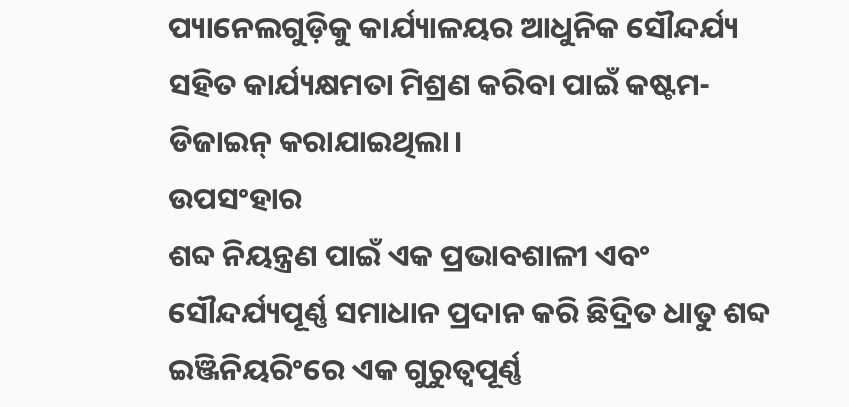ପ୍ୟାନେଲଗୁଡ଼ିକୁ କାର୍ଯ୍ୟାଳୟର ଆଧୁନିକ ସୌନ୍ଦର୍ଯ୍ୟ ସହିତ କାର୍ଯ୍ୟକ୍ଷମତା ମିଶ୍ରଣ କରିବା ପାଇଁ କଷ୍ଟମ-ଡିଜାଇନ୍ କରାଯାଇଥିଲା।
ଉପସଂହାର
ଶବ୍ଦ ନିୟନ୍ତ୍ରଣ ପାଇଁ ଏକ ପ୍ରଭାବଶାଳୀ ଏବଂ ସୌନ୍ଦର୍ଯ୍ୟପୂର୍ଣ୍ଣ ସମାଧାନ ପ୍ରଦାନ କରି ଛିଦ୍ରିତ ଧାତୁ ଶବ୍ଦ ଇଞ୍ଜିନିୟରିଂରେ ଏକ ଗୁରୁତ୍ୱପୂର୍ଣ୍ଣ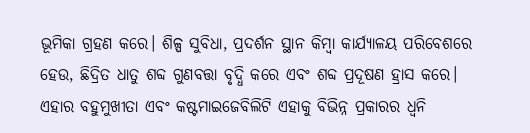ଭୂମିକା ଗ୍ରହଣ କରେ। ଶିଳ୍ପ ସୁବିଧା, ପ୍ରଦର୍ଶନ ସ୍ଥାନ କିମ୍ବା କାର୍ଯ୍ୟାଳୟ ପରିବେଶରେ ହେଉ, ଛିଦ୍ରିତ ଧାତୁ ଶବ୍ଦ ଗୁଣବତ୍ତା ବୃଦ୍ଧି କରେ ଏବଂ ଶବ୍ଦ ପ୍ରଦୂଷଣ ହ୍ରାସ କରେ। ଏହାର ବହୁମୁଖୀତା ଏବଂ କଷ୍ଟମାଇଜେବିଲିଟି ଏହାକୁ ବିଭିନ୍ନ ପ୍ରକାରର ଧ୍ୱନି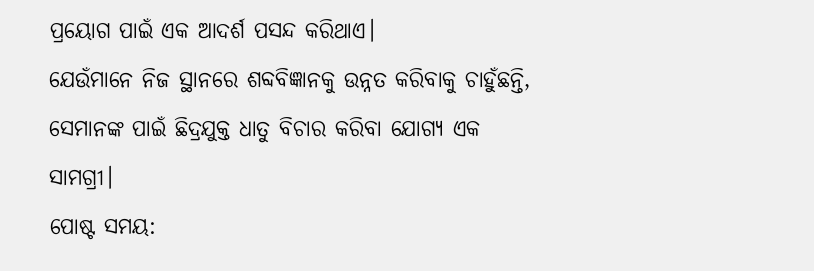ପ୍ରୟୋଗ ପାଇଁ ଏକ ଆଦର୍ଶ ପସନ୍ଦ କରିଥାଏ।
ଯେଉଁମାନେ ନିଜ ସ୍ଥାନରେ ଶବ୍ଦବିଜ୍ଞାନକୁ ଉନ୍ନତ କରିବାକୁ ଚାହୁଁଛନ୍ତି, ସେମାନଙ୍କ ପାଇଁ ଛିଦ୍ରଯୁକ୍ତ ଧାତୁ ବିଚାର କରିବା ଯୋଗ୍ୟ ଏକ ସାମଗ୍ରୀ।
ପୋଷ୍ଟ ସମୟ: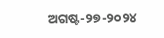ଅଗଷ୍ଟ-୨୭-୨୦୨୪